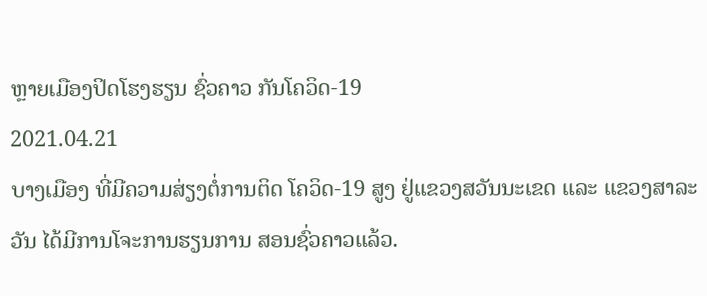ຫຼາຍເມືອງປິດໂຮງຮຽນ ຊົ່ວຄາວ ກັນໂຄວິດ-19
2021.04.21
ບາງເມືອງ ທີ່ມີຄວາມສ່ຽງຕໍ່ການຕິດ ໂຄວິດ-19 ສູງ ຢູ່ແຂວງສວັນນະເຂດ ແລະ ແຂວງສາລະວັນ ໄດ້ມີການໂຈະການຮຽນການ ສອນຊົ່ວຄາວແລ້ວ.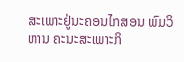ສະເພາະຢູ່ນະຄອນໄກສອນ ພົມວິຫານ ຄະນະສະເພາະກິ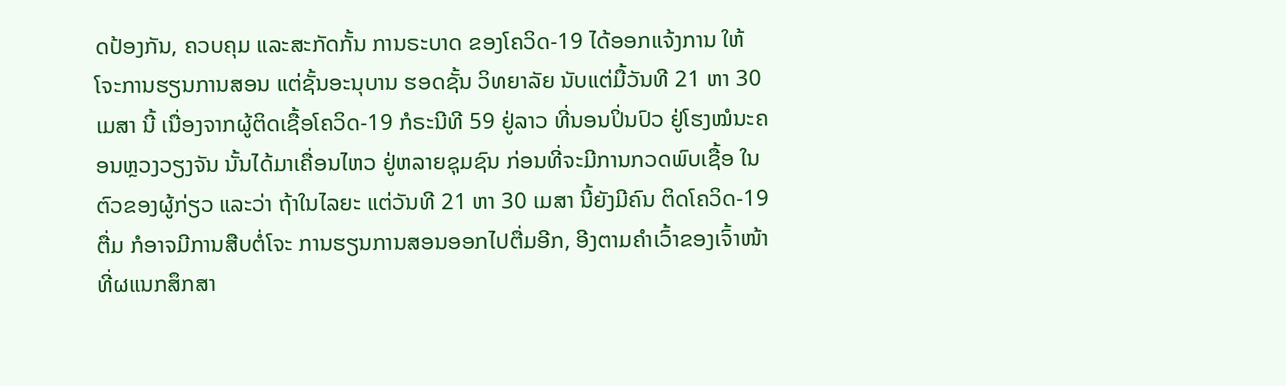ດປ້ອງກັນ, ຄວບຄຸມ ແລະສະກັດກັ້ນ ການຣະບາດ ຂອງໂຄວິດ-19 ໄດ້ອອກແຈ້ງການ ໃຫ້ໂຈະການຮຽນການສອນ ແຕ່ຊັ້ນອະນຸບານ ຮອດຊັ້ນ ວິທຍາລັຍ ນັບແຕ່ມື້ວັນທີ 21 ຫາ 30 ເມສາ ນີ້ ເນື່ອງຈາກຜູ້ຕິດເຊື້ອໂຄວິດ-19 ກໍຣະນີທີ 59 ຢູ່ລາວ ທີ່ນອນປິ່ນປົວ ຢູ່ໂຮງໝໍນະຄອນຫຼວງວຽງຈັນ ນັ້ນໄດ້ມາເຄື່ອນໄຫວ ຢູ່ຫລາຍຊຸມຊົນ ກ່ອນທີ່ຈະມີການກວດພົບເຊື້ອ ໃນຕົວຂອງຜູ້ກ່ຽວ ແລະວ່າ ຖ້າໃນໄລຍະ ແຕ່ວັນທີ 21 ຫາ 30 ເມສາ ນີ້ຍັງມີຄົນ ຕິດໂຄວິດ-19 ຕື່ມ ກໍອາຈມີການສືບຕໍ່ໂຈະ ການຮຽນການສອນອອກໄປຕື່ມອີກ, ອີງຕາມຄໍາເວົ້າຂອງເຈົ້າໜ້າທີ່ຜແນກສຶກສາ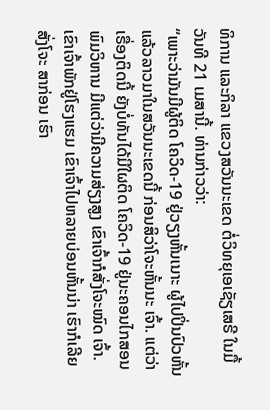ທິການ ແລະກິລາ ແຂວງສວັນນະເຂດ ຕໍ່ວິທຍຸເອເຊັຽເສຣີ ໃນມື້ວັນທີ 21 ເມສານີ້. ທ່ານກ່າວວ່າ:
“ເພາະວ່າມັນມີຜູ້ຕິດ ໂຄວິດ-19 ຢູ່ວຽງຫັ້ນເນາະ ຜູ້ໄປປິ່ນປົວຫັ້ນ ແລ້ວລາວມາໃນສວັນນະເຂດນີ້ ກ່ອນສິວ່າໂຈະຫັ້ນນະ ເຈົ້າ. ແຕ່ວ່າເຣື່ອງຕິດນີ້ ຍັງບໍ່ທັນໄດ້ມີໃຜຕິດ ໂຄວິດ-19 ຢູ່ນະຄອນໄກສອນ ພົມວິຫານ ມີແຕ່ວ່າມີຄວາມສ່ຽງສູງ ເຂົາເຈົ້າກໍສັ່ງໂຈະໝົດ ເຈົ້າ. ເຂົາເຈົ້າພັກຢູ່ໂຮງແຮມ ເຂົາເຈົ້າໄປຫລາຍບ່ອນຫັ້ນນ່າ ເຮົາກໍເລີຍສັ່ງໂຈະ ສາກ່ອນ ເຮົາ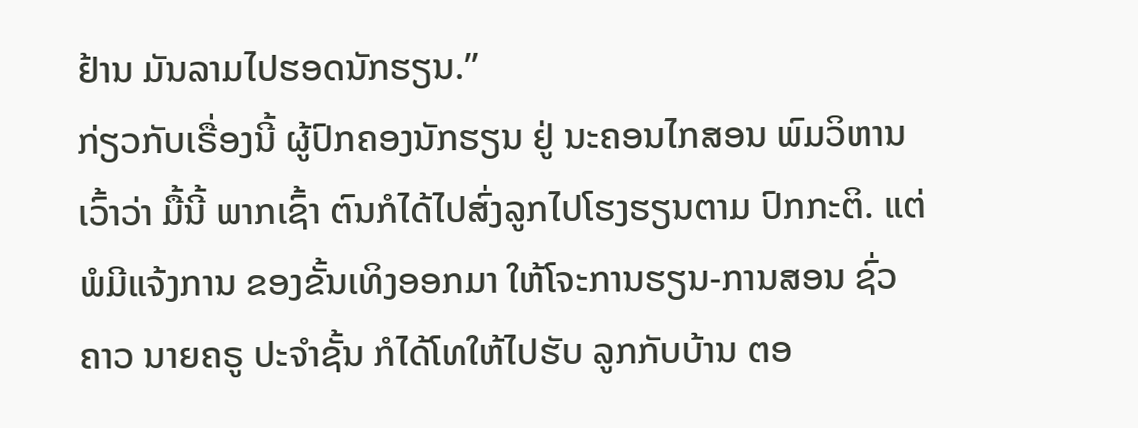ຢ້ານ ມັນລາມໄປຮອດນັກຮຽນ.”
ກ່ຽວກັບເຣື່ອງນີ້ ຜູ້ປົກຄອງນັກຮຽນ ຢູ່ ນະຄອນໄກສອນ ພົມວິຫານ ເວົ້າວ່າ ມື້ນີ້ ພາກເຊົ້າ ຕົນກໍໄດ້ໄປສົ່ງລູກໄປໂຮງຮຽນຕາມ ປົກກະຕິ. ແຕ່ພໍມີແຈ້ງການ ຂອງຂັ້ນເທິງອອກມາ ໃຫ້ໂຈະການຮຽນ-ການສອນ ຊົ່ວຄາວ ນາຍຄຣູ ປະຈໍາຊັ້ນ ກໍໄດ້ໂທໃຫ້ໄປຮັບ ລູກກັບບ້ານ ຕອ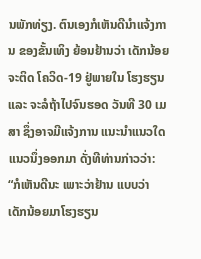ນພັກທ່ຽງ. ຕົນເອງກໍເຫັນດີນໍາແຈ້ງການ ຂອງຂັ້ນເທິງ ຍ້ອນຢ້ານວ່າ ເດັກນ້ອຍຈະຕິດ ໂຄວິດ-19 ຢູ່ພາຍໃນ ໂຮງຮຽນ ແລະ ຈະລໍຖ້າໄປຈົນຮອດ ວັນທີ 30 ເມສາ ຊຶ່ງອາຈມີແຈ້ງການ ແນະນໍາແນວໃດແນວນຶ່ງອອກມາ ດັ່ງທີທ່ານກ່າວວ່າ:
“ກໍເຫັນດີນະ ເພາະວ່າຢ້ານ ແບບວ່າ ເດັກນ້ອຍມາໂຮງຮຽນ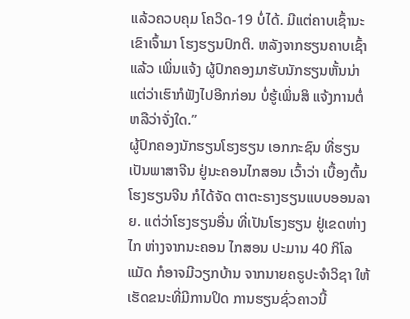ແລ້ວຄວບຄຸມ ໂຄວິດ-19 ບໍ່ໄດ້. ມີແຕ່ຄາບເຊົ້ານະ ເຂົາເຈົ້າມາ ໂຮງຮຽນປົກຕິ. ຫລັງຈາກຮຽນຄາບເຊົ້າແລ້ວ ເພິ່ນແຈ້ງ ຜູ້ປົກຄອງມາຮັບນັກຮຽນຫັ້ນນ່າ ແຕ່ວ່າເຮົາກໍຟັງໄປອີກກ່ອນ ບໍ່ຮູ້ເພິ່ນສິ ແຈ້ງການຕໍ່ ຫລືວ່າຈັ່ງໃດ.”
ຜູ້ປົກຄອງນັກຮຽນໂຮງຮຽນ ເອກກະຊົນ ທີ່ຮຽນເປັນພາສາຈີນ ຢູ່ນະຄອນໄກສອນ ເວົ້າວ່າ ເບື້ອງຕົ້ນ ໂຮງຮຽນຈີນ ກໍໄດ້ຈັດ ຕາຕະຣາງຮຽນແບບອອນລາຍ. ແຕ່ວ່າໂຮງຮຽນອື່ນ ທີ່ເປັນໂຮງຮຽນ ຢູ່ເຂດຫ່າງໄກ ຫ່າງຈາກນະຄອນ ໄກສອນ ປະມານ 40 ກິໂລແມັດ ກໍອາຈມີວຽກບ້ານ ຈາກນາຍຄຣູປະຈໍາວິຊາ ໃຫ້ເຮັດຂນະທີ່ມີການປິດ ການຮຽນຊົ່ວຄາວນີ້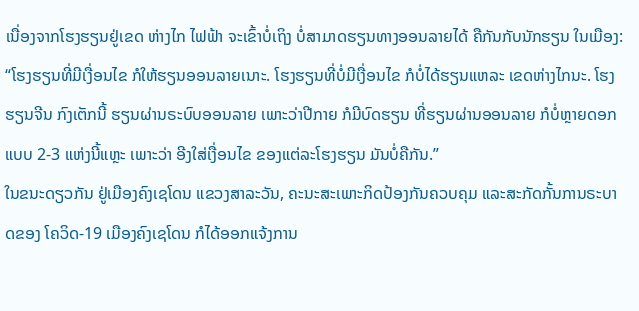ເນື່ອງຈາກໂຮງຮຽນຢູ່ເຂດ ຫ່າງໄກ ໄຟຟ້າ ຈະເຂົ້າບໍ່ເຖິງ ບໍ່ສາມາດຮຽນທາງອອນລາຍໄດ້ ຄືກັນກັບນັກຮຽນ ໃນເມືອງ:
“ໂຮງຮຽນທີ່ມີເງື່ອນໄຂ ກໍໃຫ້ຮຽນອອນລາຍເນາະ. ໂຮງຮຽນທີ່ບໍ່ມີເງື່ອນໄຂ ກໍບໍ່ໄດ້ຮຽນແຫລະ ເຂດຫ່າງໄກນະ. ໂຮງຮຽນຈີນ ກົງເຕັກນີ້ ຮຽນຜ່ານຣະບົບອອນລາຍ ເພາະວ່າປີກາຍ ກໍມີບົດຮຽນ ທີ່ຮຽນຜ່ານອອນລາຍ ກໍບໍ່ຫຼາຍດອກແບບ 2-3 ແຫ່ງນີ້ແຫຼະ ເພາະວ່າ ອີງໃສ່ເງື່ອນໄຂ ຂອງແຕ່ລະໂຮງຮຽນ ມັນບໍ່ຄືກັນ.”
ໃນຂນະດຽວກັນ ຢູ່ເມືອງຄົງເຊໂດນ ແຂວງສາລະວັນ, ຄະນະສະເພາະກິດປ້ອງກັນຄວບຄຸມ ແລະສະກັດກັ້ນການຣະບາດຂອງ ໂຄວິດ-19 ເມືອງຄົງເຊໂດນ ກໍໄດ້ອອກແຈ້ງການ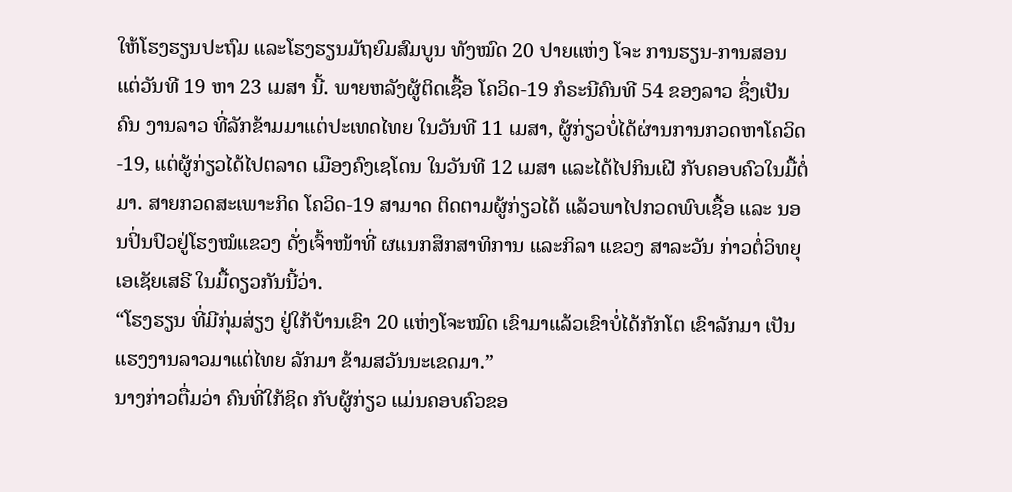ໃຫ້ໂຮງຮຽນປະຖົມ ແລະໂຮງຮຽນມັຖຍົມສົມບູນ ທັງໝົດ 20 ປາຍແຫ່ງ ໂຈະ ການຮຽນ-ການສອນ ແຕ່ວັນທີ 19 ຫາ 23 ເມສາ ນີ້. ພາຍຫລັງຜູ້ຕິດເຊື້ອ ໂຄວິດ-19 ກໍຣະນີຄົນທີ 54 ຂອງລາວ ຊຶ່ງເປັນຄົນ ງານລາວ ທີ່ລັກຂ້າມມາແຕ່ປະເທດໄທຍ ໃນວັນທີ 11 ເມສາ, ຜູ້ກ່ຽວບໍ່ໄດ້ຜ່ານການກວດຫາໂຄວິດ-19, ແຕ່ຜູ້ກ່ຽວໄດ້ໄປຕລາດ ເມືອງຄົງເຊໂດນ ໃນວັນທີ 12 ເມສາ ແລະໄດ້ໄປກິນເຝີ ກັບຄອບຄົວໃນມື້ຕໍ່ມາ. ສາຍກວດສະເພາະກິດ ໂຄວິດ-19 ສາມາດ ຕິດຕາມຜູ້ກ່ຽວໄດ້ ແລ້ວພາໄປກວດພົບເຊື້ອ ແລະ ນອນປິ່ນປົວຢູ່ໂຮງໝໍແຂວງ ດັ່ງເຈົ້າໜ້າທີ່ ຜແນກສຶກສາທິການ ແລະກິລາ ແຂວງ ສາລະວັນ ກ່າວຕໍ່ວິທຍຸເອເຊັຍເສຣີ ໃນມື້ດຽວກັນນີ້ວ່າ.
“ໂຮງຮຽນ ທີ່ມີກຸ່ມສ່ຽງ ຢູ່ໃກ້ບ້ານເຂົາ 20 ແຫ່ງໂຈະໝົດ ເຂົາມາແລ້ວເຂົາບໍ່ໄດ້ກັກໂຕ ເຂົາລັກມາ ເປັນແຮງງານລາວມາແຕ່ໄທຍ ລັກມາ ຂ້າມສວັນນະເຂດມາ.”
ນາງກ່າວຕື່ມວ່າ ຄົນທີ່ໃກ້ຊິດ ກັບຜູ້ກ່ຽວ ແມ່ນຄອບຄົວຂອ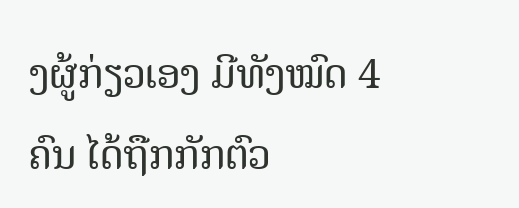ງຜູ້ກ່ຽວເອງ ມີທັງໝົດ 4 ຄົນ ໄດ້ຖືກກັກຕົວ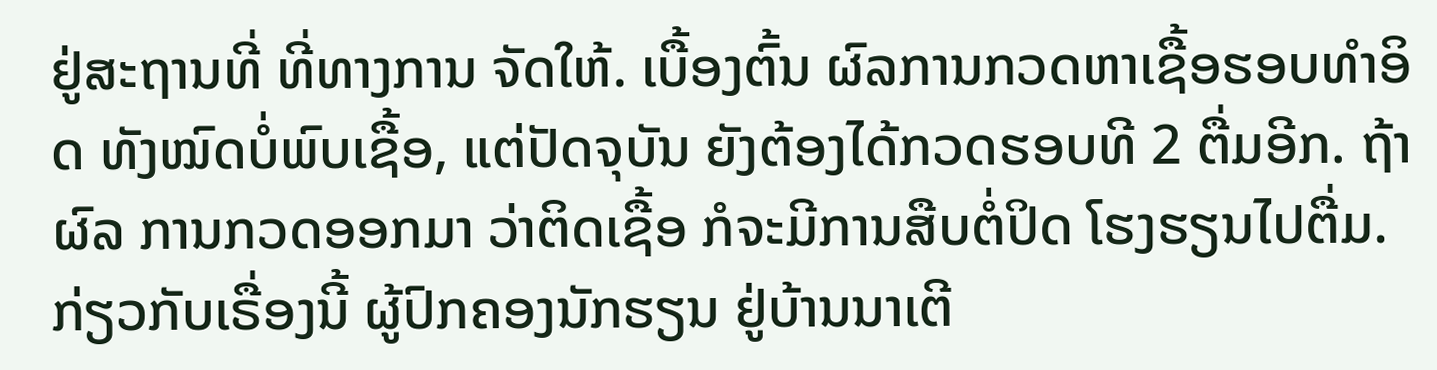ຢູ່ສະຖານທີ່ ທີ່ທາງການ ຈັດໃຫ້. ເບື້ອງຕົ້ນ ຜົລການກວດຫາເຊື້ອຮອບທໍາອິດ ທັງໝົດບໍ່ພົບເຊື້ອ, ແຕ່ປັດຈຸບັນ ຍັງຕ້ອງໄດ້ກວດຮອບທີ 2 ຕື່ມອີກ. ຖ້າຜົລ ການກວດອອກມາ ວ່າຕິດເຊື້ອ ກໍຈະມີການສືບຕໍ່ປິດ ໂຮງຮຽນໄປຕື່ມ.
ກ່ຽວກັບເຣື່ອງນີ້ ຜູ້ປົກຄອງນັກຮຽນ ຢູ່ບ້ານນາເຕີ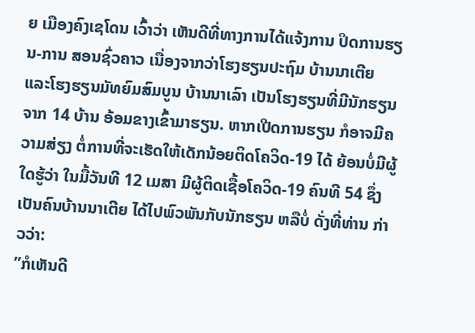ຍ ເມືອງຄົງເຊໂດນ ເວົ້າວ່າ ເຫັນດີທີ່ທາງການໄດ້ແຈ້ງການ ປິດການຮຽນ-ການ ສອນຊົ່ວຄາວ ເນື່ອງຈາກວ່າໂຮງຮຽນປະຖົມ ບ້ານນາເຕີຍ ແລະໂຮງຮຽນມັທຍົມສົມບູນ ບ້ານນາເລົາ ເປັນໂຮງຮຽນທີ່ມີນັກຮຽນ ຈາກ 14 ບ້ານ ອ້ອມຂາງເຂົ້າມາຮຽນ. ຫາກເປີດການຮຽນ ກໍອາຈມີຄວາມສ່ຽງ ຕໍ່ການທີ່ຈະເຮັດໃຫ້ເດັກນ້ອຍຕິດໂຄວິດ-19 ໄດ້ ຍ້ອນບໍ່ມີຜູ້ໃດຮູ້ວ່າ ໃນມື້ວັນທີ 12 ເມສາ ມີຜູ້ຕິດເຊື້ອໂຄວິດ-19 ຄົນທີ 54 ຊຶ່ງເປັນຄົນບ້ານນາເຕີຍ ໄດ້ໄປພົວພັນກັບນັກຮຽນ ຫລືບໍ່ ດັ່ງທີ່ທ່ານ ກ່າວວ່າ:
”ກໍເຫັນດີ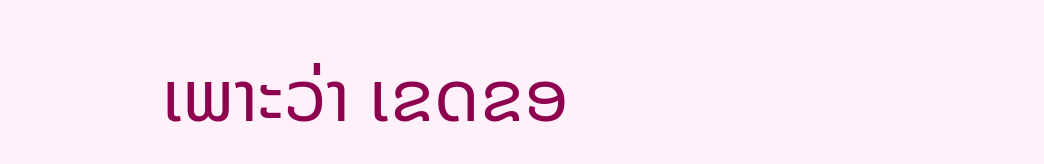ເພາະວ່າ ເຂດຂອ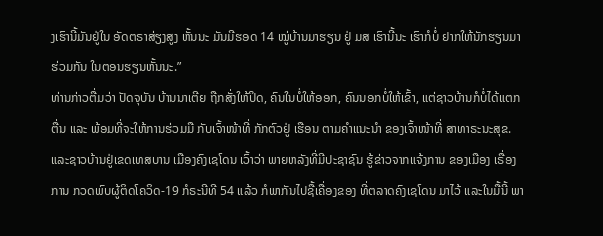ງເຮົານີ້ມັນຢູ່ໃນ ອັດຕຣາສ່ຽງສູງ ຫັ້ນນະ ມັນມີຮອດ 14 ໝູ່ບ້ານມາຮຽນ ຢູ່ ມສ ເຮົານີ້ນະ ເຮົາກໍບໍ່ ຢາກໃຫ້ນັກຮຽນມາຮ່ວມກັນ ໃນຕອນຮຽນຫັ້ນນະ.”
ທ່ານກ່າວຕື່ມວ່າ ປັດຈຸບັນ ບ້ານນາເຕີຍ ຖືກສັ່ງໃຫ້ປິດ, ຄົນໃນບໍ່ໃຫ້ອອກ, ຄົນນອກບໍ່ໃຫ້ເຂົ້າ, ແຕ່ຊາວບ້ານກໍບໍ່ໄດ້ແຕກຕື່ນ ແລະ ພ້ອມທີ່ຈະໃຫ້ການຮ່ວມມື ກັບເຈົ້າໜ້າທີ່ ກັກຕົວຢູ່ ເຮືອນ ຕາມຄໍາແນະນໍາ ຂອງເຈົ້າໜ້າທີ່ ສາທາຣະນະສຸຂ.
ແລະຊາວບ້ານຢູ່ເຂດເທສບານ ເມືອງຄົງເຊໂດນ ເວົ້າວ່າ ພາຍຫລັງທີ່ມີປະຊາຊົນ ຮູ້ຂ່າວຈາກແຈ້ງການ ຂອງເມືອງ ເຣື່ອງການ ກວດພົບຜູ້ຕິດໂຄວິດ-19 ກໍຣະນີທີ 54 ແລ້ວ ກໍພາກັນໄປຊື້ເຄື່ອງຂອງ ທີ່ຕລາດຄົງເຊໂດນ ມາໄວ້ ແລະໃນມື້ນີ້ ພາ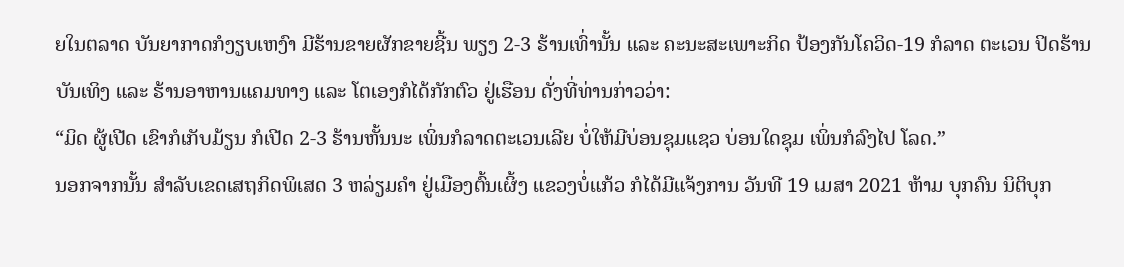ຍໃນຕລາດ ບັນຍາກາດກໍງຽບເຫງົາ ມີຮ້ານຂາຍຜັກຂາຍຊີ້ນ ພຽງ 2-3 ຮ້ານເທົ່ານັ້ນ ແລະ ຄະນະສະເພາະກິດ ປ້ອງກັນໂຄວິດ-19 ກໍລາດ ຕະເວນ ປິດຮ້ານບັນເທິງ ແລະ ຮ້ານອາຫານແຄມທາງ ແລະ ໂຕເອງກໍໄດ້ກັກຕົວ ຢູ່ເຮືອນ ດັ່ງທີ່ທ່ານກ່າວວ່າ:
“ມິດ ຜູ້ເປີດ ເຂົາກໍເກັບມ້ຽນ ກໍເປີດ 2-3 ຮ້ານຫັ້ນນະ ເພິ່ນກໍລາດຕະເວນເລີຍ ບໍ່ໃຫ້ມີບ່ອນຊຸມແຊວ ບ່ອນໃດຊຸມ ເພິ່ນກໍລົງໄປ ໂລດ.”
ນອກຈາກນັ້ນ ສໍາລັບເຂດເສຖກິດພິເສດ 3 ຫລ່ຽມຄໍາ ຢູ່ເມືອງຕົ້ນເຜິ້ງ ແຂວງບໍ່ແກ້ວ ກໍໄດ້ມີແຈ້ງການ ວັນທີ 19 ເມສາ 2021 ຫ້າມ ບຸກຄົນ ນິຕິບຸກ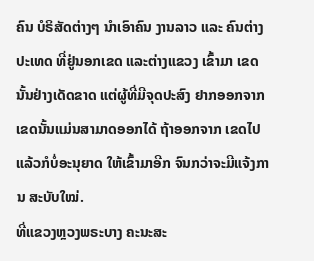ຄົນ ບໍຣິສັດຕ່າງໆ ນໍາເອົາຄົນ ງານລາວ ແລະ ຄົນຕ່າງປະເທດ ທີ່ຢູ່ນອກເຂດ ແລະຕ່າງແຂວງ ເຂົ້າມາ ເຂດນັ້ນຢ່າງເດັດຂາດ ແຕ່ຜູ້ທີ່ມີຈຸດປະສົງ ຢາກອອກຈາກເຂດນັ້ນແມ່ນສາມາດອອກໄດ້ ຖ້າອອກຈາກ ເຂດໄປແລ້ວກໍບໍ່ອະນຸຍາດ ໃຫ້ເຂົ້າມາອີກ ຈົນກວ່າຈະມີແຈ້ງການ ສະບັບໃໝ່.
ທີ່ແຂວງຫຼວງພຣະບາງ ຄະນະສະ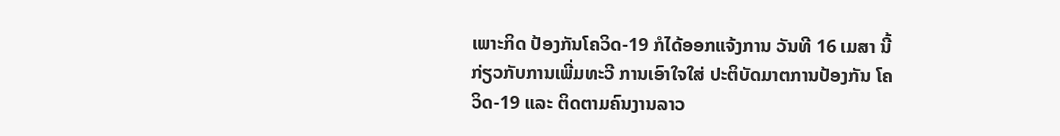ເພາະກິດ ປ້ອງກັນໂຄວິດ-19 ກໍໄດ້ອອກແຈ້ງການ ວັນທີ 16 ເມສາ ນີ້ ກ່ຽວກັບການເພີ່ມທະວີ ການເອົາໃຈໃສ່ ປະຕິບັດມາຕການປ້ອງກັນ ໂຄວິດ-19 ແລະ ຕິດຕາມຄົນງານລາວ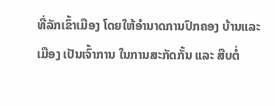ທີ່ລັກເຂົ້າເມືອງ ໂດຍໃຫ້ອໍານາດການປົກຄອງ ບ້ານແລະເມືອງ ເປັນເຈົ້າການ ໃນການສະກັດກັ້ນ ແລະ ສືບຕໍ່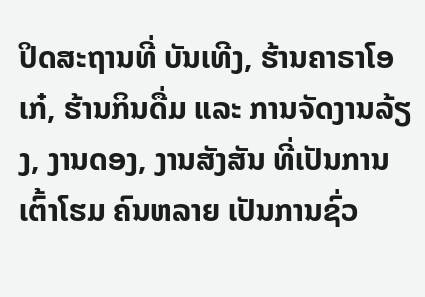ປິດສະຖານທີ່ ບັນເທີງ, ຮ້ານຄາຣາໂອເກ໋, ຮ້ານກິນດື່ມ ແລະ ການຈັດງານລ້ຽງ, ງານດອງ, ງານສັງສັນ ທີ່ເປັນການເຕົ້າໂຮມ ຄົນຫລາຍ ເປັນການຊົ່ວ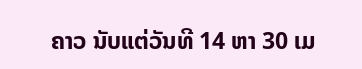ຄາວ ນັບແຕ່ວັນທີ 14 ຫາ 30 ເມ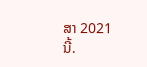ສາ 2021 ນີ້.